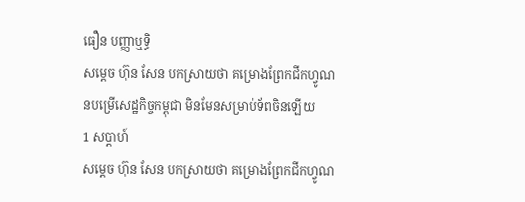ធឿន បញ្ញាឬទិ្ធ
សម្ដេច ហ៊ុន សែន បកស្រាយថា គម្រោងព្រែកជីកហ្វូណនបម្រើសេដ្ឋកិច្ចកម្ពុជា មិនមែនសម្រាប់ទ័ពចិនឡើយ
1 សប្តាហ៍
សម្ដេច ហ៊ុន សែន បកស្រាយថា គម្រោងព្រែកជីកហ្វូណ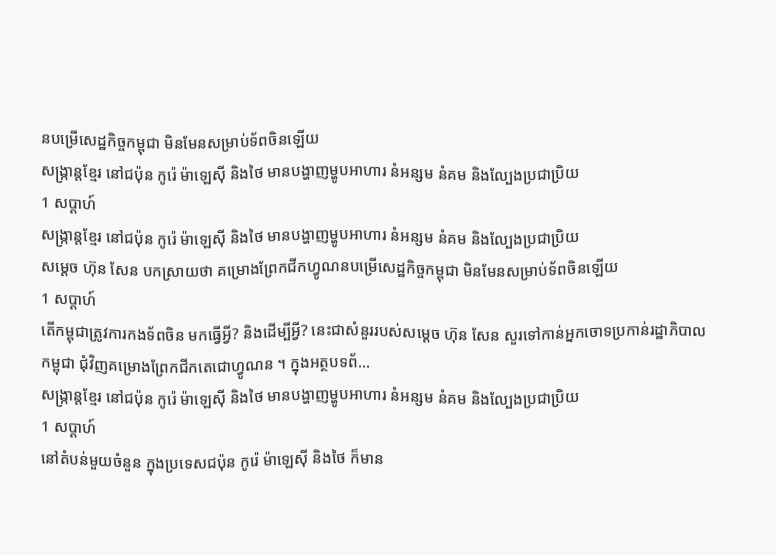នបម្រើសេដ្ឋកិច្ចកម្ពុជា មិនមែនសម្រាប់ទ័ពចិនឡើយ
សង្ក្រាន្តខ្មែរ នៅជប៉ុន កូរ៉េ ម៉ាឡេស៊ី និងថៃ មានបង្ហាញម្ហូបអាហារ នំអន្សម នំគម និងល្បែងប្រជាប្រិយ
1 សប្តាហ៍
សង្ក្រាន្តខ្មែរ នៅជប៉ុន កូរ៉េ ម៉ាឡេស៊ី និងថៃ មានបង្ហាញម្ហូបអាហារ នំអន្សម នំគម និងល្បែងប្រជាប្រិយ
សម្ដេច ហ៊ុន សែន បកស្រាយថា គម្រោងព្រែកជីកហ្វូណនបម្រើសេដ្ឋកិច្ចកម្ពុជា មិនមែនសម្រាប់ទ័ពចិនឡើយ
1 សប្តាហ៍
តើកម្ពុជាត្រូវការកងទ័ពចិន មកធ្វើអ្វី? និងដើម្បីអ្វី? នេះជាសំនួររបស់សម្ដេច ហ៊ុន សែន សួរទៅកាន់អ្នកចោទប្រកាន់រដ្ឋាភិបាលកម្ពុជា ជុំវិញគម្រោងព្រែកជីកតេជោហ្វូណន ។ ក្នុងអត្ថបទព័...
សង្ក្រាន្តខ្មែរ នៅជប៉ុន កូរ៉េ ម៉ាឡេស៊ី និងថៃ មានបង្ហាញម្ហូបអាហារ នំអន្សម នំគម និងល្បែងប្រជាប្រិយ
1 សប្តាហ៍
នៅតំបន់មួយចំនួន ក្នុងប្រទេសជប៉ុន កូរ៉េ ម៉ាឡេស៊ី និងថៃ ក៏មាន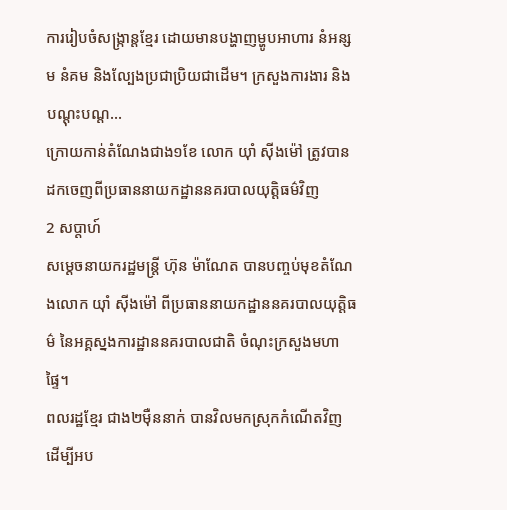ការរៀបចំសង្ក្រាន្តខ្មែរ ដោយមានបង្ហាញម្ហូបអាហារ នំអន្សម នំគម និងល្បែងប្រជាប្រិយជាដើម។ ក្រសួងការងារ និងបណ្តុះបណ្ត...
ក្រោយកាន់តំណែងជាង១ខែ លោក យ៉ាំ ស៊ីងម៉ៅ ត្រូវបានដកចេញពីប្រធាននាយកដ្ឋាននគរបាលយុត្តិធម៌វិញ
2 សប្តាហ៍
សម្ដេចនាយករដ្ឋមន្រ្តី ហ៊ុន ម៉ាណែត បានបញ្ចប់មុខតំណែងលោក យ៉ាំ ស៊ីងម៉ៅ ពីប្រធាននាយកដ្ឋាននគរបាលយុត្តិធម៌ នៃអគ្គស្នងការដ្ឋាននគរបាលជាតិ ចំណុះក្រសួងមហាផ្ទៃ។
ពលរដ្ឋខ្មែរ ជាង២ម៉ឺននាក់ បានវិលមកស្រុកកំណើតវិញ ដើម្បីអប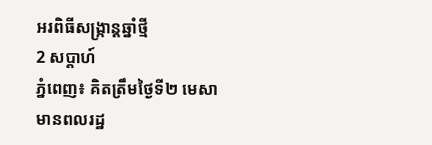អរពិធីសង្ក្រាន្តឆ្នាំថ្មី
2 សប្តាហ៍
ភ្នំពេញ៖ គិតត្រឹមថ្ងៃទី២ មេសា មានពលរដ្ឋ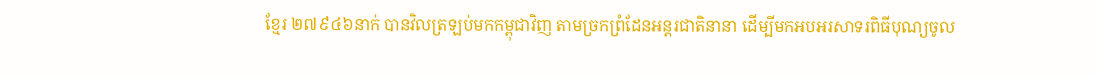ខ្មែរ ២៧៩៤៦នាក់ បានវិលត្រឡប់មកកម្ពុជាវិញ តាមច្រកព្រំដែនអន្តរជាតិនានា ដើម្បីមកអបអរសាទរពិធីបុណ្យចូល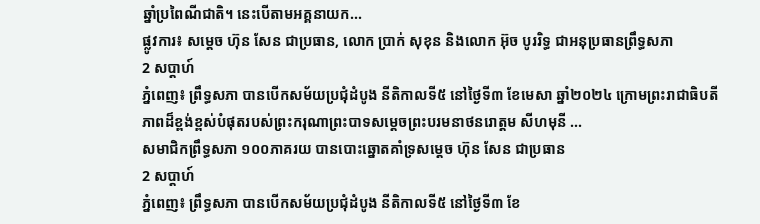ឆ្នាំប្រពៃណីជាតិ។ នេះបើតាមអគ្គនាយក...
ផ្លូវការ៖ សម្ដេច ហ៊ុន សែន ជាប្រធាន, លោក ប្រាក់ សុខុន និងលោក អ៊ុច បូររិទ្ធ ជាអនុប្រធានព្រឹទ្ធសភា
2 សប្តាហ៍
ភ្នំពេញ៖ ព្រឹទ្ធសភា បានបើកសម័យប្រជុំដំបូង នីតិកាលទី៥ នៅថ្ងៃទី៣ ខែមេសា ឆ្នាំ២០២៤ ក្រោមព្រះរាជាធិបតីភាពដ៏ខ្ពង់ខ្ពស់បំផុតរបស់ព្រះករុណាព្រះបាទសម្ដេចព្រះបរមនាថនរោត្តម សីហមុនី ...
សមាជិកព្រឹទ្ធសភា ១០០ភាគរយ បានបោះឆ្នោតគាំទ្រសម្ដេច ហ៊ុន សែន ជាប្រធាន
2 សប្តាហ៍
ភ្នំពេញ៖ ព្រឹទ្ធសភា បានបើកសម័យប្រជុំដំបូង នីតិកាលទី៥ នៅថ្ងៃទី៣ ខែ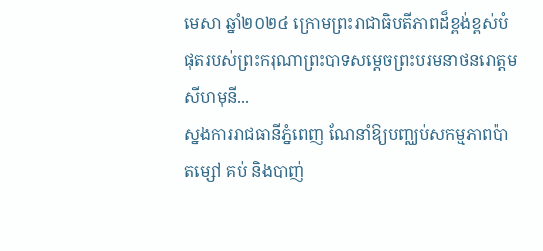មេសា ឆ្នាំ២០២៤ ក្រោមព្រះរាជាធិបតីភាពដ៏ខ្ពង់ខ្ពស់បំផុតរបស់ព្រះករុណាព្រះបាទសម្ដេចព្រះបរមនាថនរោត្តម សីហមុនី...
ស្នងការរាជធានីភ្នំពេញ ណែនាំឱ្យបញ្ឈប់សកម្មភាពប៉ាតម្សៅ គប់ និងបាញ់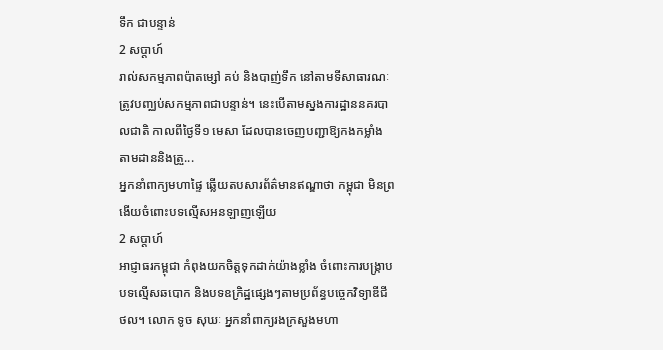ទឹក ជាបន្ទាន់
2 សប្តាហ៍
រាល់សកម្មភាពប៉ាតម្សៅ គប់ និងបាញ់ទឹក នៅតាមទីសាធារណៈ ត្រូវបញ្ឈប់សកម្មភាពជាបន្ទាន់។ នេះបើតាមស្នងការដ្ឋាននគរបាលជាតិ កាលពីថ្ងៃទី១ មេសា ដែលបានចេញបញ្ជាឱ្យកងកម្លាំង តាមដាននិងត្រួ...
អ្នកនាំពាក្យមហាផ្ទៃ ឆ្លើយតបសារព័ត៌មានឥណ្ឌាថា កម្ពុជា មិនព្រងើយចំពោះបទល្មើសអនឡាញឡើយ
2 សប្តាហ៍
អាជ្ញាធរកម្ពុជា កំពុងយកចិត្តទុកដាក់យ៉ាងខ្លាំង ចំពោះការបង្ក្រាបបទល្មើសឆបោក និងបទឧក្រិដ្ឋផ្សេងៗតាមប្រព័ន្ធបច្ចេកវិទ្យាឌីជីថល។ លោក ទូច សុឃៈ អ្នកនាំពាក្យរងក្រសួងមហា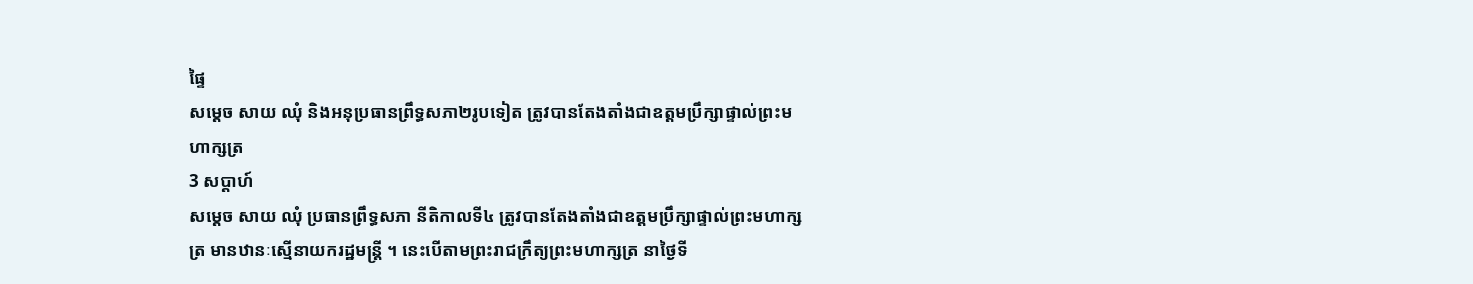ផ្ទៃ
សម្ដេច សាយ ឈុំ និងអនុប្រធានព្រឹទ្ធសភា២រូបទៀត ត្រូវបានតែងតាំងជាឧត្តមប្រឹក្សាផ្ទាល់ព្រះមហាក្សត្រ
3 សប្តាហ៍
សម្ដេច សាយ ឈុំ ប្រធានព្រឹទ្ធសភា នីតិកាលទី៤ ត្រូវបានតែងតាំងជាឧត្តមប្រឹក្សាផ្ទាល់ព្រះមហាក្សត្រ មានឋានៈស្មើនាយករដ្ឋមន្រ្តី ។ នេះបើតាមព្រះរាជក្រឹត្យព្រះមហាក្សត្រ នាថ្ងៃទី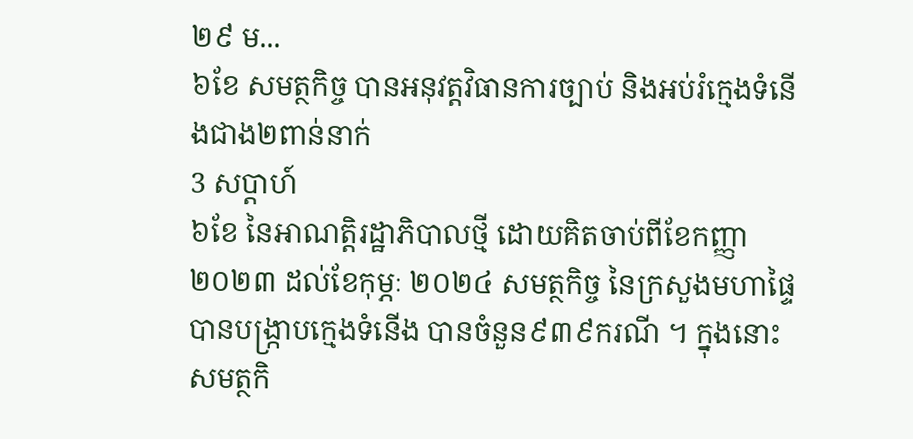២៩ ម...
៦ខែ សមត្ថកិច្ច បានអនុវត្តវិធានការច្បាប់ និងអប់រំក្មេងទំនើងជាង២ពាន់នាក់
3 សប្តាហ៍
៦ខែ នៃអាណត្តិរដ្ឋាភិបាលថ្មី ដោយគិតចាប់ពីខែកញ្ញា ២០២៣ ដល់ខែកុម្ភៈ ២០២៤ សមត្ថកិច្ច នៃក្រសួងមហាផ្ទៃ បានបង្ក្រាបក្មេងទំនើង បានចំនួន៩៣៩ករណី ។ ក្នុងនោះសមត្ថកិ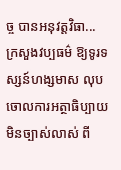ច្ច បានអនុវត្តវិធា...
ក្រសួងវប្បធម៌ ឱ្យទូរទស្សន៍ហង្សមាស លុបចោលការអត្ថាធិប្បាយមិនច្បាស់លាស់ ពី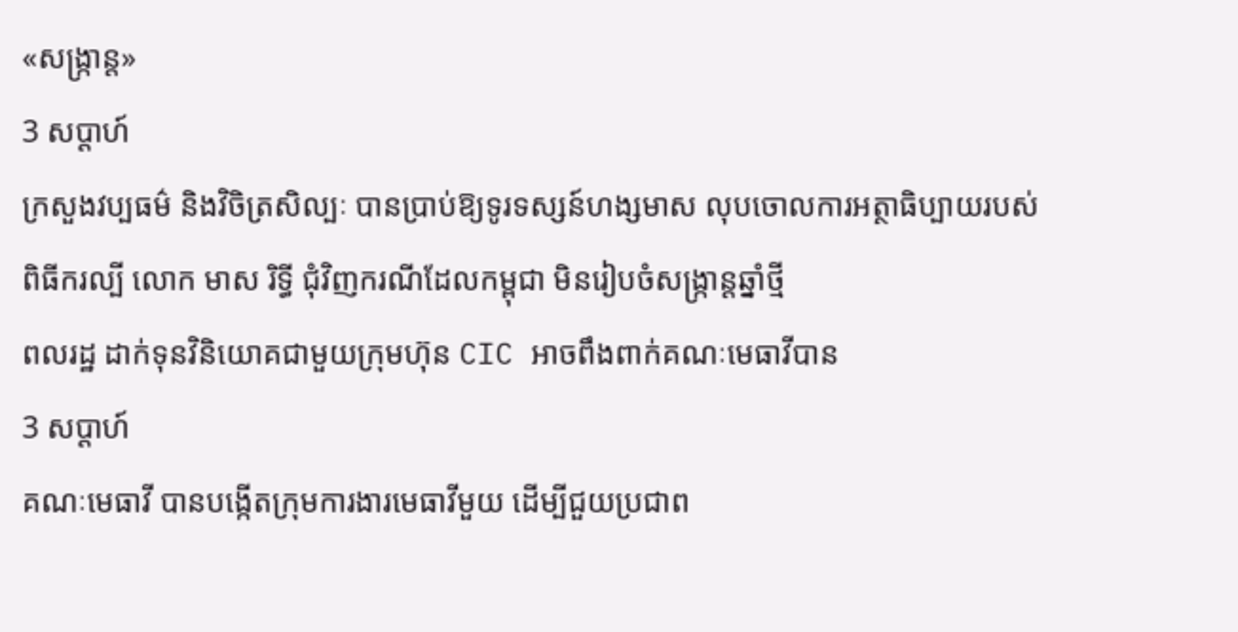«សង្ក្រាន្ត»
3 សប្តាហ៍
ក្រសួងវប្បធម៌ និងវិចិត្រសិល្បៈ បានប្រាប់ឱ្យទូរទស្សន៍ហង្សមាស លុបចោលការអត្ថាធិប្បាយរបស់ពិធីករល្បី លោក មាស រិទ្ធី ជុំវិញករណីដែលកម្ពុជា មិនរៀបចំសង្ក្រាន្តឆ្នាំថ្មី
ពលរដ្ឋ ដាក់ទុនវិនិយោគជាមួយក្រុមហ៊ុន CIC អាចពឹងពាក់គណៈមេធាវីបាន
3 សប្តាហ៍
គណៈមេធាវី បានបង្កើតក្រុមការងារមេធាវីមួយ ដើម្បីជួយប្រជាព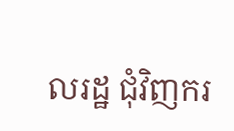លរដ្ឋ ជុំវិញករ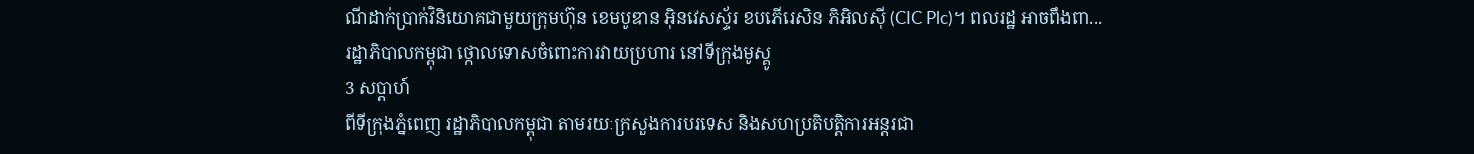ណីដាក់ប្រាក់វិនិយោគជាមួយក្រុមហ៊ុន ខេមបូឌាន អ៊ិនវេសស្ទ័រ ខបភើរេសិន ភិអិលស៊ី (CIC Plc)។ ពលរដ្ឋ អាចពឹងពា...
រដ្ឋាភិបាលកម្ពុជា ថ្កោលទោសចំពោះការវាយប្រហារ នៅទីក្រុងមូស្គូ
3 សប្តាហ៍
ពីទីក្រុងភ្នំពេញ រដ្ឋាភិបាលកម្ពុជា តាមរយៈក្រសួងការបរទេស និងសហប្រតិបត្តិការអន្តរជា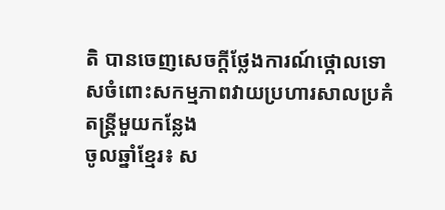តិ បានចេញសេចក្តីថ្លែងការណ៍ថ្កោលទោសចំពោះសកម្មភាពវាយប្រហារសាលប្រគំតន្ត្រីមួយកន្លែង
ចូលឆ្នាំខ្មែរ៖ ស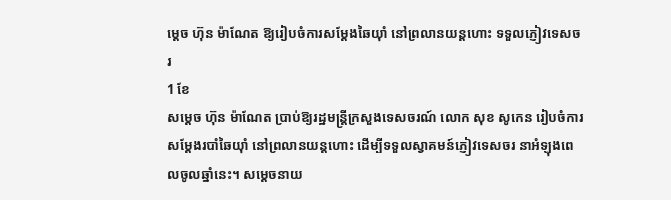ម្ដេច ហ៊ុន ម៉ាណែត ឱ្យរៀបចំការសម្ដែងឆៃយ៉ាំ នៅព្រលានយន្តហោះ ទទួលភ្ញៀវទេសចរ
1 ខែ
សម្ដេច ហ៊ុន ម៉ាណែត ប្រាប់ឱ្យរដ្ឋមន្រ្តីក្រសួងទេសចរណ៍ លោក សុខ សូកេន រៀបចំការសម្ដែងរបាំឆៃយ៉ាំ នៅព្រលានយន្តហោះ ដើម្បីទទួលស្វាគមន៍ភ្ញៀវទេសចរ នាអំឡុងពេលចូលឆ្នាំនេះ។ សម្ដេចនាយ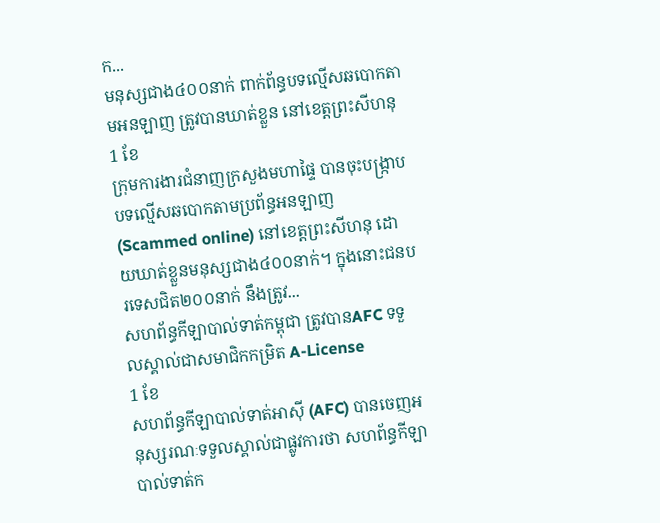ក...
មនុស្សជាង៤០០នាក់ ពាក់ព័ន្ធបទល្មើសឆបោកតាមអនឡាញ ត្រូវបានឃាត់ខ្លួន នៅខេត្តព្រះសីហនុ
1 ខែ
ក្រុមការងារជំនាញក្រសួងមហាផ្ទៃ បានចុះបង្ក្រាបបទល្មើសឆបោកតាមប្រព័ន្ធអនឡាញ (Scammed online) នៅខេត្តព្រះសីហនុ ដោយឃាត់ខ្លួនមនុស្សជាង៤០០នាក់។ ក្នុងនោះជនបរទេសជិត២០០នាក់ នឹងត្រូវ...
សហព័ន្ធកីឡាបាល់ទាត់កម្ពុជា ត្រូវបានAFC ទទួលស្គាល់ជាសមាជិកកម្រិត A-License
1 ខែ
សហព័ន្ធកីឡាបាល់ទាត់អាស៊ី (AFC) បានចេញអនុស្សរណៈទទួលស្គាល់ជាផ្លូវការថា សហព័ន្ធកីឡាបាល់ទាត់ក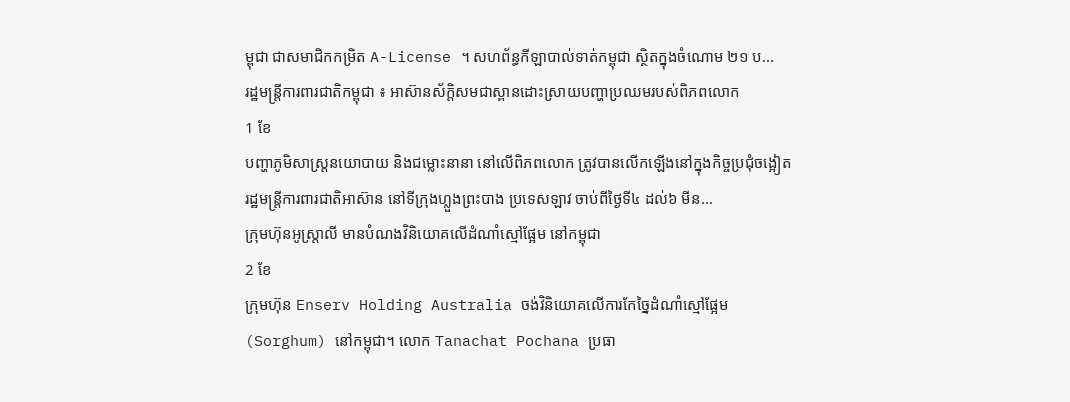ម្ពុជា ជាសមាជិកកម្រិត A-License ។ សហព័ន្ធកីឡាបាល់ទាត់កម្ពុជា ស្ថិតក្នុងចំណោម ២១ ប...
រដ្ឋមន្រ្តីការពារជាតិកម្ពុជា ៖ អាស៊ានស័ក្តិសមជាស្ពានដោះស្រាយបញ្ហាប្រឈមរបស់ពិភពលោក
1 ខែ
បញ្ហាភូមិសាស្រ្តនយោបាយ និងជម្លោះនានា នៅលើពិភពលោក ត្រូវបានលើកឡើងនៅក្នុងកិច្ចប្រជុំចង្អៀត រដ្ឋមន្ត្រីការពារជាតិអាស៊ាន នៅទីក្រុងហ្លួងព្រះបាង ប្រទេសឡាវ ចាប់ពីថ្ងៃទី៤ ដល់៦ មីន...
ក្រុមហ៊ុនអូស្ត្រាលី មានបំណងវិនិយោគលើដំណាំស្មៅផ្អែម នៅកម្ពុជា
2 ខែ
ក្រុមហ៊ុន Enserv Holding Australia ចង់វិនិយោគលើការកែច្នៃដំណាំស្មៅផ្អែម (Sorghum) នៅកម្ពុជា។ លោក Tanachat Pochana ប្រធា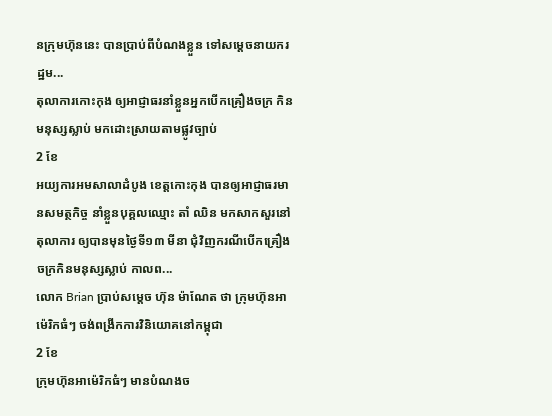នក្រុមហ៊ុននេះ បានប្រាប់ពីបំណងខ្លួន ទៅសម្ដេចនាយករដ្ឋម...
តុលាការកោះកុង ឲ្យអាជ្ញាធរនាំខ្លួនអ្នកបើកគ្រឿងចក្រ កិនមនុស្សស្លាប់ មកដោះស្រាយតាមផ្លូវច្បាប់
2 ខែ
អយ្យការអមសាលាដំបូង ខេត្តកោះកុង បានឲ្យអាជ្ញាធរមានសមត្ថកិច្ច នាំខ្លួនបុគ្គលឈ្មោះ តាំ ឈិន មកសាកសួរនៅតុលាការ ឲ្យបានមុនថ្ងៃទី១៣ មីនា ជុំវិញករណីបើកគ្រឿងចក្រកិនមនុស្សស្លាប់ កាលព...
លោក Brian ប្រាប់សម្ដេច ហ៊ុន ម៉ាណែត ថា ក្រុមហ៊ុនអាម៉េរិកធំៗ ចង់ពង្រីកការវិនិយោគនៅកម្ពុជា
2 ខែ
ក្រុមហ៊ុនអាម៉េរិកធំៗ មានបំណងច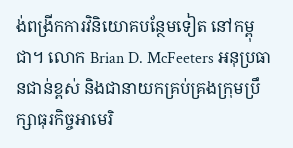ង់ពង្រីកការវិនិយោគបន្ថែមទៀត នៅកម្ពុជា។ លោក Brian D. McFeeters អនុប្រធានជាន់ខ្ពស់ និងជានាយកគ្រប់គ្រងក្រុមប្រឹក្សាធុរកិច្ចអាមេរិ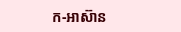ក-អាស៊ាន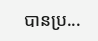បានប្រ...